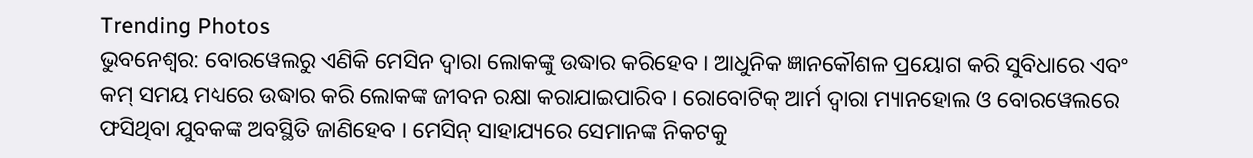Trending Photos
ଭୁବନେଶ୍ୱର: ବୋରୱେଲରୁ ଏଣିକି ମେସିନ ଦ୍ୱାରା ଲୋକଙ୍କୁ ଉଦ୍ଧାର କରିହେବ । ଆଧୁନିକ ଜ୍ଞାନକୌଶଳ ପ୍ରୟୋଗ କରି ସୁବିଧାରେ ଏବଂ କମ୍ ସମୟ ମଧ୍ୟରେ ଉଦ୍ଧାର କରି ଲୋକଙ୍କ ଜୀବନ ରକ୍ଷା କରାଯାଇପାରିବ । ରୋବୋଟିକ୍ ଆର୍ମ ଦ୍ୱାରା ମ୍ୟାନହୋଲ ଓ ବୋରୱେଲରେ ଫସିଥିବା ଯୁବକଙ୍କ ଅବସ୍ଥିତି ଜାଣିହେବ । ମେସିନ୍ ସାହାଯ୍ୟରେ ସେମାନଙ୍କ ନିକଟକୁ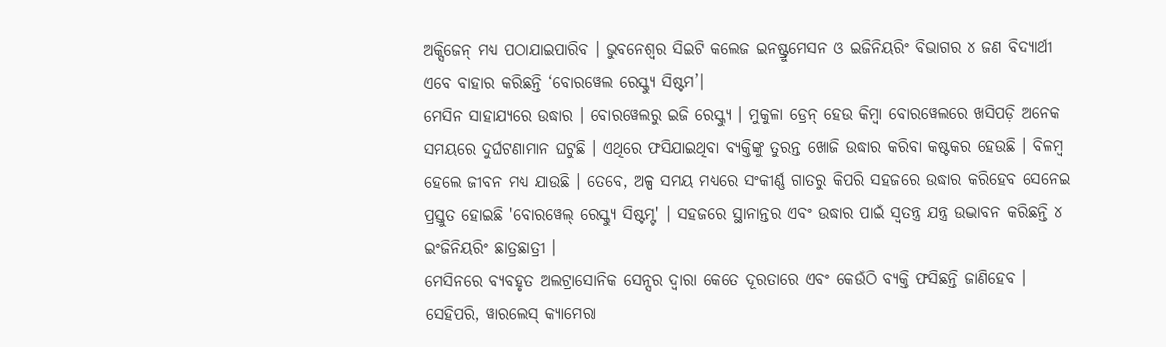ଅକ୍ସିଜେନ୍ ମଧ୍ୟ ପଠାଯାଇପାରିବ । ଭୁବନେଶ୍ୱର ସିଇଟି କଲେଜ ଇନଷ୍ଟ୍ରୁମେସନ ଓ ଇଜିନିୟରିଂ ବିଭାଗର ୪ ଜଣ ବିଦ୍ୟାର୍ଥୀ ଏବେ ବାହାର କରିଛନ୍ତି ‘ବୋରୱେଲ ରେସ୍କ୍ୟୁ ସିଷ୍ଟମ’।
ମେସିନ ସାହାଯ୍ୟରେ ଉଦ୍ଧାର । ବୋରୱେଲରୁ ଇଜି ରେସ୍କ୍ୟୁ । ମୁକୁଳା ଡ୍ରେନ୍ ହେଉ କିମ୍ବା ବୋରୱେଲରେ ଖସିପଡ଼ି ଅନେକ ସମୟରେ ଦୁର୍ଘଟଣାମାନ ଘଟୁଛି । ଏଥିରେ ଫସିଯାଇଥିବା ବ୍ୟକ୍ତିଙ୍କୁ ତୁରନ୍ତ ଖୋଜି ଉଦ୍ଧାର କରିବା କଷ୍ଟକର ହେଉଛି । ବିଳମ୍ବ ହେଲେ ଜୀବନ ମଧ୍ୟ ଯାଉଛି । ତେବେ, ଅଳ୍ପ ସମୟ ମଧ୍ୟରେ ସଂକୀର୍ଣ୍ଣ ଗାତରୁ କିପରି ସହଜରେ ଉଦ୍ଧାର କରିହେବ ସେନେଇ ପ୍ରସ୍ତୁତ ହୋଇଛି 'ବୋରୱେଲ୍ ରେସ୍କ୍ୟୁ ସିଷ୍ଟମ୍ଟ' । ସହଜରେ ସ୍ଥାନାନ୍ତର ଏବଂ ଉଦ୍ଧାର ପାଇଁ ସ୍ୱତନ୍ତ୍ର ଯନ୍ତ୍ର ଉଦ୍ଭାବନ କରିଛନ୍ତି ୪ ଇଂଜିନିୟରିଂ ଛାତ୍ରଛାତ୍ରୀ ।
ମେସିନରେ ବ୍ୟବହୃତ ଅଲଟ୍ରାସୋନିକ ସେନ୍ସର ଦ୍ୱାରା କେତେ ଦୂରତାରେ ଏବଂ କେଉଁଠି ବ୍ୟକ୍ତି ଫସିଛନ୍ତି ଜାଣିହେବ । ସେହିପରି, ୱାରଲେସ୍ କ୍ୟାମେରା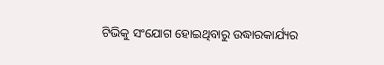ଟିଭିକୁ ସଂଯୋଗ ହୋଇଥିବାରୁ ଉଦ୍ଧାରକାର୍ଯ୍ୟର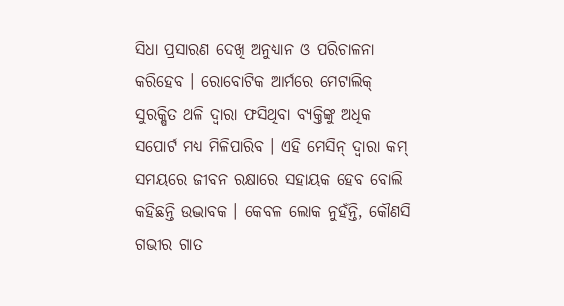ସିଧା ପ୍ରସାରଣ ଦେଖି ଅନୁଧ୍ୟାନ ଓ ପରିଚାଳନା କରିହେବ । ରୋବୋଟିକ ଆର୍ମରେ ମେଟାଲିକ୍ ସୁରକ୍ଷିତ ଥଳି ଦ୍ୱାରା ଫସିଥିବା ବ୍ୟକ୍ତିଙ୍କୁ ଅଧିକ ସପୋର୍ଟ ମଧ୍ୟ ମିଳିପାରିବ । ଏହି ମେସିନ୍ ଦ୍ୱାରା କମ୍ ସମୟରେ ଜୀବନ ରକ୍ଷାରେ ସହାୟକ ହେବ ବୋଲି କହିଛନ୍ତି ଉଦ୍ଭାବକ । କେବଳ ଲୋକ ନୁହଁନ୍ତି, କୌଣସି ଗଭୀର ଗାତ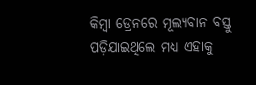କିମ୍ବା ଡ୍ରେନରେ ମୂଲ୍ୟବାନ ବସ୍ତୁ ପଡ଼ିଯାଇଥିଲେ ମଧ୍ୟ ଏହାକୁ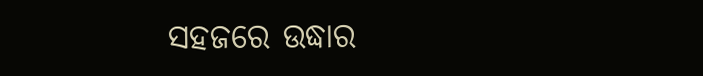ସହଜରେ ଉଦ୍ଧାର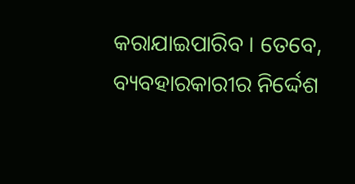କରାଯାଇପାରିବ । ତେବେ, ବ୍ୟବହାରକାରୀର ନିର୍ଦ୍ଦେଶ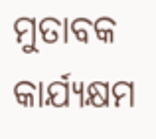ମୁତାବକ କାର୍ଯ୍ୟକ୍ଷମ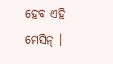ହେବ ଏହି ମେସିନ୍ ।